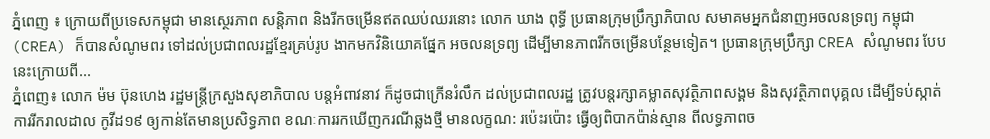ភ្នំពេញ ៖ ក្រោយពីប្រទេសកម្ពុជា មានស្ថេរភាព សន្ដិភាព និងរីកចម្រើនឥតឈប់ឈរនោះ លោក ឃាង ពុទ្ធី ប្រធានក្រុមប្រឹក្សាភិបាល សមាគមអ្នកជំនាញអចលនទ្រព្យ កម្ពុជា (CREA) ក៏បានសំណូមពរ ទៅដល់ប្រជាពលរដ្ឋខ្មែរគ្រប់រូប ងាកមកវិនិយោគផ្នែក អចលនទ្រព្យ ដើម្បីមានភាពរីកចម្រើនបន្ថែមទៀត។ ប្រធានក្រុមប្រឹក្សា CREA សំណូមពរ បែបនេះក្រោយពី...
ភ្នំពេញ៖ លោក ម៉ម ប៊ុនហេង រដ្ឋមន្រ្តីក្រសួងសុខាភិបាល បន្តអំពាវនាវ ក៏ដូចជាក្រើនរំលឹក ដល់ប្រជាពលរដ្ឋ ត្រូវបន្តរក្សាគម្លាតសុវត្ថិភាពសង្គម និងសុវត្ថិភាពបុគ្គល ដើម្បីទប់ស្កាត់ការរីករាលដាល កូវីដ១៩ ឲ្យកាន់តែមានប្រសិទ្ធភាព ខណៈការរកឃើញករណីឆ្លងថ្មី មានលក្ខណ: រប៉េះរប៉ោះ ធ្វើឲ្យពិបាកប៉ាន់ស្មាន ពីលទ្ធភាពច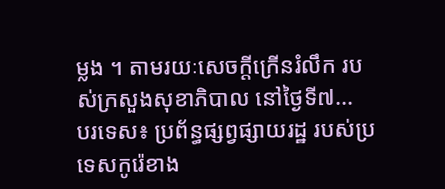ម្លង ។ តាមរយៈសេចក្ដីក្រើនរំលឹក របស់ក្រសួងសុខាភិបាល នៅថ្ងៃទី៧...
បរទេស៖ ប្រព័ន្ធផ្សព្វផ្សាយរដ្ឋ របស់ប្រទេសកូរ៉េខាង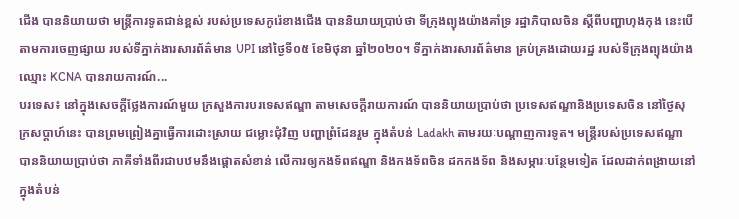ជើង បាននិយាយថា មន្ត្រីការទូតជាន់ខ្ពស់ របស់ប្រទេសកូរ៉េខាងជើង បាននិយាយប្រាប់ថា ទីក្រុងព្យុងយ៉ាងគាំទ្រ រដ្ឋាភិបាលចិន ស្តីពីបញ្ហាហុងកុង នេះបើតាមការចេញផ្សាយ របស់ទីភ្នាក់ងារសារព័ត៌មាន UPI នៅថ្ងៃទី០៥ ខែមិថុនា ឆ្នាំ២០២០។ ទីភ្នាក់ងារសារព័ត៌មាន គ្រប់គ្រងដោយរដ្ឋ របស់ទីក្រុងព្យុងយ៉ាង ឈ្មោះ KCNA បានរាយការណ៍...
បរទេស៖ នៅក្នុងសេចក្តីថ្លែងការណ៍មួយ ក្រសួងការបរទេសឥណ្ឌា តាមសេចក្តីរាយការណ៍ បាននិយាយប្រាប់ថា ប្រទេសឥណ្ឌានិងប្រទេសចិន នៅថ្ងៃសុក្រសប្ដាហ៍នេះ បានព្រមព្រៀងគ្នាធ្វើការដោះស្រាយ ជម្លោះជុំវិញ បញ្ហាព្រំដែនរួម ក្នុងតំបន់ Ladakh តាមរយៈបណ្ដាញការទូត។ មន្ត្រីរបស់ប្រទេសឥណ្ឌា បាននិយាយប្រាប់ថា ភាគីទាំងពីរជាបឋមនឹងផ្តោតសំខាន់ លើការឲ្យកងទ័ពឥណ្ឌា និងកងទ័ពចិន ដកកងទ័ព និងសម្ភារៈបន្ថែមទៀត ដែលដាក់ពង្រាយនៅក្នុងតំបន់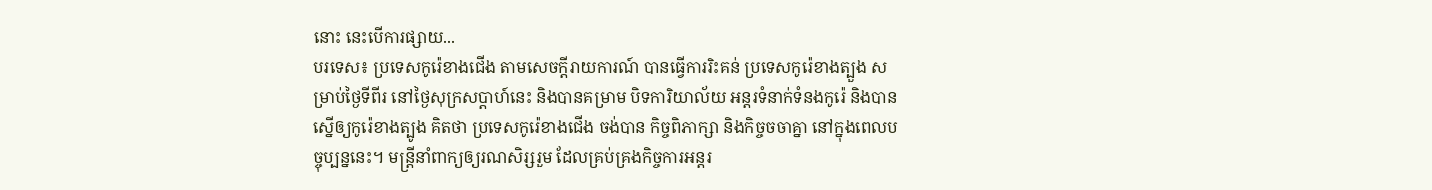នោះ នេះបើការផ្សាយ...
បរទេស៖ ប្រទេសកូរ៉េខាងជើង តាមសេចក្តីរាយការណ៍ បានធ្វើការរិះគន់ ប្រទេសកូរ៉េខាងត្បួង សម្រាប់ថ្ងៃទីពីរ នៅថ្ងៃសុក្រសប្ដាហ៍នេះ និងបានគម្រាម បិទការិយាល័យ អន្តរទំនាក់ទំនងកូរ៉េ និងបានស្នើឲ្យកូរ៉េខាងត្បូង គិតថា ប្រទេសកូរ៉េខាងជើង ចង់បាន កិច្ចពិភាក្សា និងកិច្ចចចាគ្នា នៅក្នុងពេលបច្ចុប្បន្ននេះ។ មន្ត្រីនាំពាក្យឲ្យរណសិរ្សរួម ដែលគ្រប់គ្រងកិច្ចការអន្តរ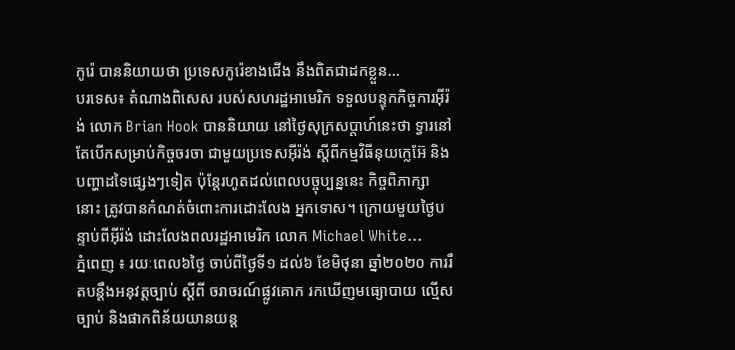កូរ៉េ បាននិយាយថា ប្រទេសកូរ៉េខាងជើង នឹងពិតជាដកខ្លួន...
បរទេស៖ តំណាងពិសេស របស់សហរដ្ឋអាមេរិក ទទួលបន្ទុកកិច្ចការអ៊ីរ៉ង់ លោក Brian Hook បាននិយាយ នៅថ្ងៃសុក្រសប្ដាហ៍នេះថា ទ្វារនៅតែបើកសម្រាប់កិច្ចចរចា ជាមួយប្រទេសអ៊ីរ៉ង់ ស្តីពីកម្មវិធីនុយក្លេអ៊ែ និងបញ្ហាដទៃផ្សេងៗទៀត ប៉ុន្តែរហូតដល់ពេលបច្ចុប្បន្ននេះ កិច្ចពិភាក្សានោះ ត្រូវបានកំណត់ចំពោះការដោះលែង អ្នកទោស។ ក្រោយមួយថ្ងៃបន្ទាប់ពីអ៊ីរ៉ង់ ដោះលែងពលរដ្ឋអាមេរិក លោក Michael White...
ភ្នំពេញ ៖ រយៈពេល៦ថ្ងៃ ចាប់ពីថ្ងៃទី១ ដល់៦ ខែមិថុនា ឆ្នាំ២០២០ ការរឹតបន្ដឹងអនុវត្តច្បាប់ ស្ដីពី ចរាចរណ៍ផ្លូវគោក រកឃើញមធ្យោបាយ ល្មើសច្បាប់ និងផាកពិន័យយានយន្ដ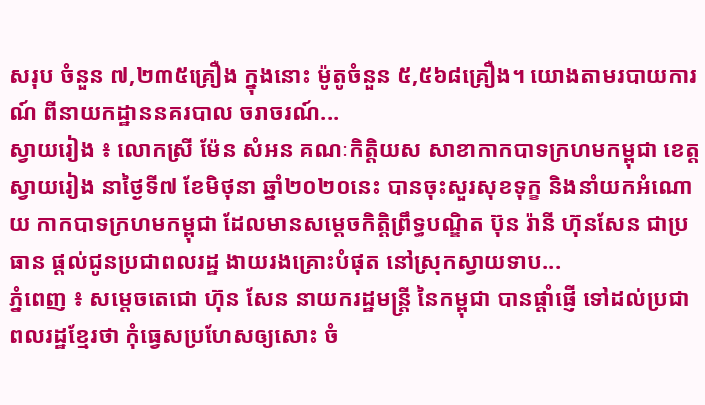សរុប ចំនួន ៧,២៣៥គ្រឿង ក្នុងនោះ ម៉ូតូចំនួន ៥,៥៦៨គ្រឿង។ យោងតាមរបាយការណ៍ ពីនាយកដ្ឋាននគរបាល ចរាចរណ៍...
ស្វាយរៀង ៖ លោកស្រី ម៉ែន សំអន គណៈកិត្តិយស សាខាកាកបាទក្រហមកម្ពុជា ខេត្តស្វាយរៀង នាថ្ងៃទី៧ ខែមិថុនា ឆ្នាំ២០២០នេះ បានចុះសួរសុខទុក្ខ និងនាំយកអំណោយ កាកបាទក្រហមកម្ពុជា ដែលមានសម្តេចកិត្តិព្រឹទ្ធបណ្ឌិត ប៊ុន រ៉ានី ហ៊ុនសែន ជាប្រធាន ផ្តល់ជូនប្រជាពលរដ្ឋ ងាយរងគ្រោះបំផុត នៅស្រុកស្វាយទាប...
ភ្នំពេញ ៖ សម្ដេចតេជោ ហ៊ុន សែន នាយករដ្ឋមន្ត្រី នៃកម្ពុជា បានផ្ដាំផ្ញេី ទៅដល់ប្រជាពលរដ្ឋខ្មែរថា កុំធ្វេសប្រហែសឲ្យសោះ ចំ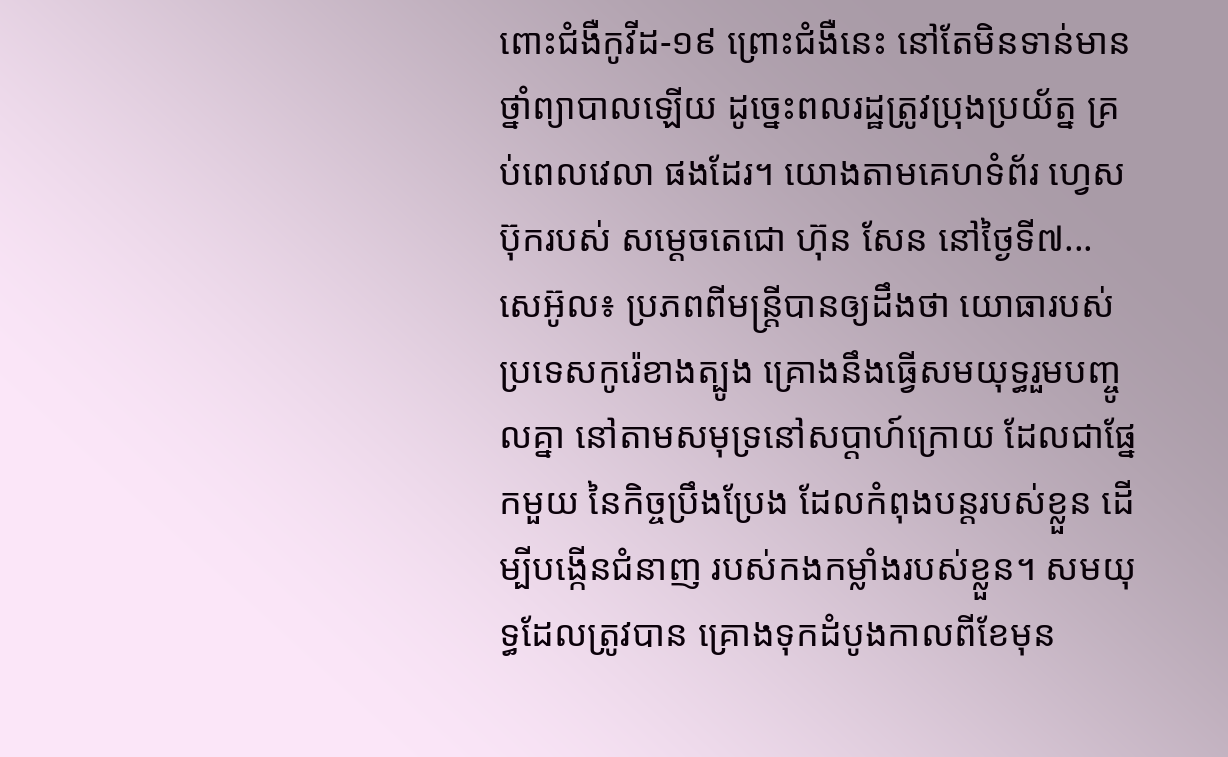ពោះជំងឺកូវីដ-១៩ ព្រោះជំងឺនេះ នៅតែមិនទាន់មានថ្នាំព្យាបាលឡេីយ ដូច្នេះពលរដ្ឋត្រូវប្រុងប្រយ័ត្ន គ្រប់ពេលវេលា ផងដែរ។ យោងតាមគេហទំព័រ ហ្វេសប៊ុករបស់ សម្ដេចតេជោ ហ៊ុន សែន នៅថ្ងៃទី៧...
សេអ៊ូល៖ ប្រភពពីមន្ត្រីបានឲ្យដឹងថា យោធារបស់ប្រទេសកូរ៉េខាងត្បូង គ្រោងនឹងធ្វើសមយុទ្ធរួមបញ្ចូលគ្នា នៅតាមសមុទ្រនៅសប្តាហ៍ក្រោយ ដែលជាផ្នែកមួយ នៃកិច្ចប្រឹងប្រែង ដែលកំពុងបន្តរបស់ខ្លួន ដើម្បីបង្កើនជំនាញ របស់កងកម្លាំងរបស់ខ្លួន។ សមយុទ្ធដែលត្រូវបាន គ្រោងទុកដំបូងកាលពីខែមុន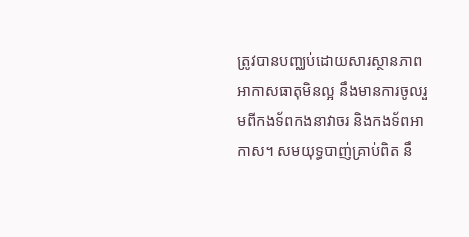ត្រូវបានបញ្ឈប់ដោយសារស្ថានភាព អាកាសធាតុមិនល្អ នឹងមានការចូលរួមពីកងទ័ពកងនាវាចរ និងកងទ័ពអាកាស។ សមយុទ្ធបាញ់គ្រាប់ពិត នឹ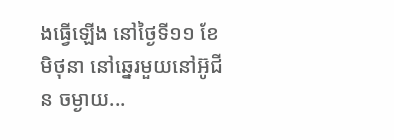ងធ្វើឡើង នៅថ្ងៃទី១១ ខែមិថុនា នៅឆ្នេរមួយនៅអ៊ូជីន ចម្ងាយ...